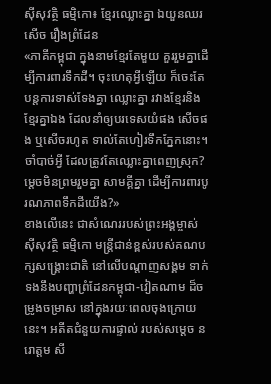ស៊ីសុវត្ថិ ធម្មិកោ៖ ខ្មែរឈ្លោះគ្នា ឯយួនឈរសើច រឿងព្រំដែន
«ភាគីកម្ពុជា ក្នុងនាមខ្មែរតែមួយ គួររួមគ្នាដើម្បីការពារទឹកដី។ ចុះហេតុអ្វីឡើយ ក៏ចេះតែបន្តការទាស់ទែងគ្នា ឈ្លោះគ្នា រវាងខ្មែរនិងខ្មែរគ្នាឯង ដែលនាំឲ្យបរទេសយំផង សើចផង ឬសើចរហូត ទាល់តែហៀរទឹកភ្នែកនោះ។ ចាំបាច់អ្វី ដែលត្រូវតែឈ្លោះគ្នាពេញស្រុក? ម្តេចមិនព្រមរួមគ្នា សាមគ្គីគ្នា ដើម្បីការពារបូរណភាពទឹកដីយើង?»
ខាងលើនេះ ជាសំណេររបស់ព្រះអង្គម្ចាស់ ស៊ីសុវត្ថិ ធម្មិកោ មន្ត្រីជាន់ខ្ពស់របស់គណបក្សសង្គ្រោះជាតិ នៅលើបណ្ដាញសង្គម ទាក់ទងនឹងបញ្ហាព្រំដែនកម្ពុជា-វៀតណាម ដ៏ចម្រូងចម្រាស នៅក្នុងរយៈពេលចុងក្រោយនេះ។ អតីតជំនួយការផ្ទាល់ របស់សម្ដេច នរោត្ដម សី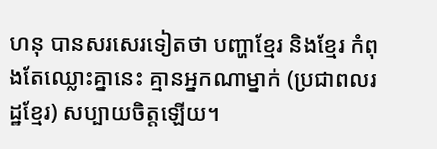ហនុ បានសរសេរទៀតថា បញ្ហាខ្មែរ និងខ្មែរ កំពុងតែឈ្លោះគ្នានេះ គ្មានអ្នកណាម្នាក់ (ប្រជាពលរដ្ឋខ្មែរ) សប្បាយចិត្តឡើយ។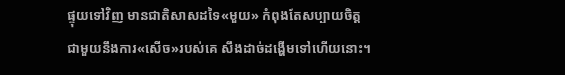ផ្ទុយទៅវិញ មានជាតិសាសដទៃ«មួយ» កំពុងតែសប្បាយចិត្ត ជាមួយនឹងការ«សើច»របស់គេ សឹងដាច់ដង្ហើមទៅហើយនោះ។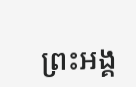ព្រះអង្គ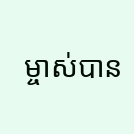ម្ចាស់បាន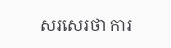សរសេរថា ការ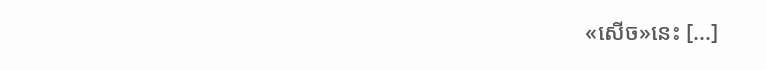«សើច»នេះ [...]